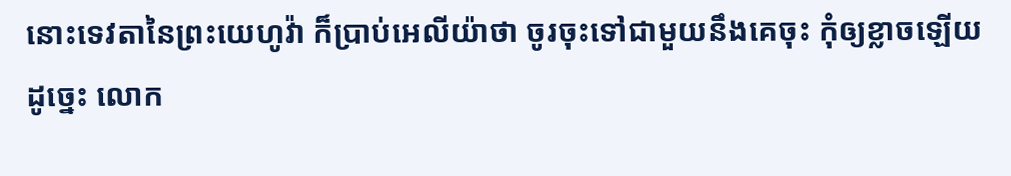នោះទេវតានៃព្រះយេហូវ៉ា ក៏ប្រាប់អេលីយ៉ាថា ចូរចុះទៅជាមួយនឹងគេចុះ កុំឲ្យខ្លាចឡើយ ដូច្នេះ លោក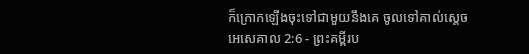ក៏ក្រោកឡើងចុះទៅជាមួយនឹងគេ ចូលទៅគាល់ស្តេច
អេសេគាល 2:6 - ព្រះគម្ពីរប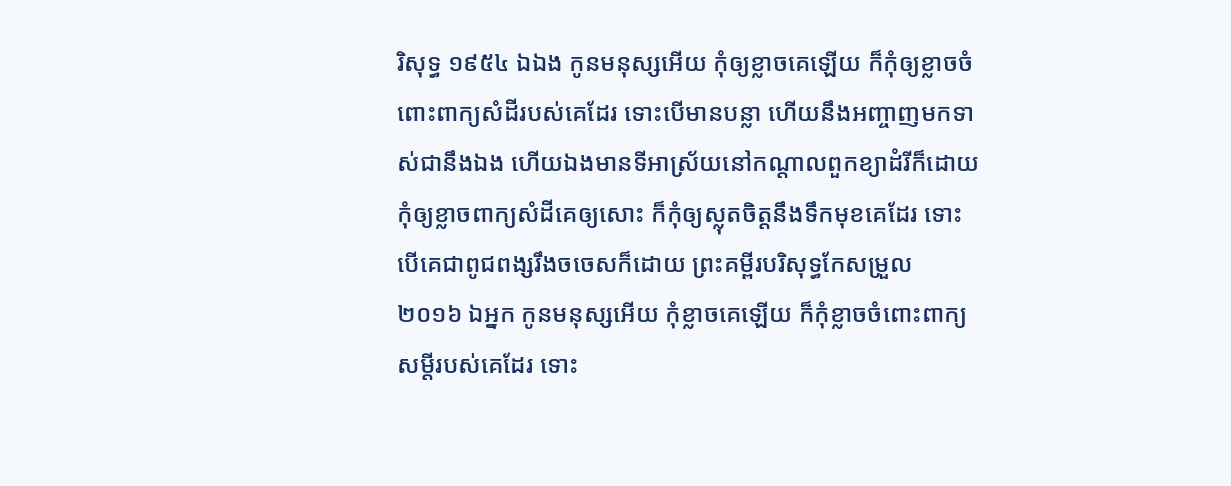រិសុទ្ធ ១៩៥៤ ឯឯង កូនមនុស្សអើយ កុំឲ្យខ្លាចគេឡើយ ក៏កុំឲ្យខ្លាចចំពោះពាក្យសំដីរបស់គេដែរ ទោះបើមានបន្លា ហើយនឹងអញ្ចាញមកទាស់ជានឹងឯង ហើយឯងមានទីអាស្រ័យនៅកណ្តាលពួកខ្យាដំរីក៏ដោយ កុំឲ្យខ្លាចពាក្យសំដីគេឲ្យសោះ ក៏កុំឲ្យស្លុតចិត្តនឹងទឹកមុខគេដែរ ទោះបើគេជាពូជពង្សរឹងចចេសក៏ដោយ ព្រះគម្ពីរបរិសុទ្ធកែសម្រួល ២០១៦ ឯអ្នក កូនមនុស្សអើយ កុំខ្លាចគេឡើយ ក៏កុំខ្លាចចំពោះពាក្យសម្ដីរបស់គេដែរ ទោះ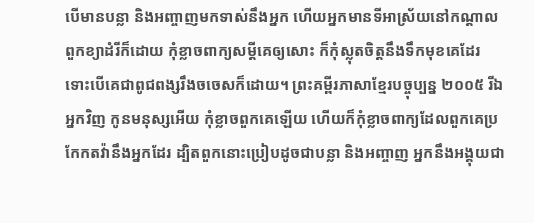បើមានបន្លា និងអញ្ចាញមកទាស់នឹងអ្នក ហើយអ្នកមានទីអាស្រ័យនៅកណ្ដាលពួកខ្យាដំរីក៏ដោយ កុំខ្លាចពាក្យសម្ដីគេឲ្យសោះ ក៏កុំស្លុតចិត្តនឹងទឹកមុខគេដែរ ទោះបើគេជាពូជពង្សរឹងចចេសក៏ដោយ។ ព្រះគម្ពីរភាសាខ្មែរបច្ចុប្បន្ន ២០០៥ រីឯអ្នកវិញ កូនមនុស្សអើយ កុំខ្លាចពួកគេឡើយ ហើយក៏កុំខ្លាចពាក្យដែលពួកគេប្រកែកតវ៉ានឹងអ្នកដែរ ដ្បិតពួកនោះប្រៀបដូចជាបន្លា និងអញ្ចាញ អ្នកនឹងអង្គុយជា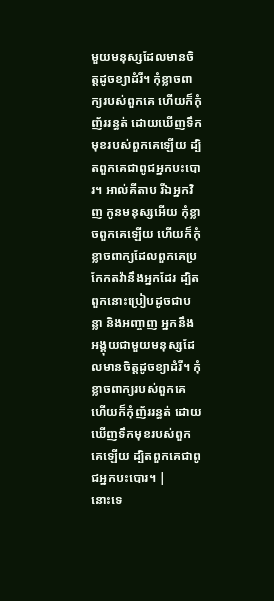មួយមនុស្សដែលមានចិត្តដូចខ្យាដំរី។ កុំខ្លាចពាក្យរបស់ពួកគេ ហើយក៏កុំញ័ររន្ធត់ ដោយឃើញទឹកមុខរបស់ពួកគេឡើយ ដ្បិតពួកគេជាពូជអ្នកបះបោរ។ អាល់គីតាប រីឯអ្នកវិញ កូនមនុស្សអើយ កុំខ្លាចពួកគេឡើយ ហើយក៏កុំខ្លាចពាក្យដែលពួកគេប្រកែកតវ៉ានឹងអ្នកដែរ ដ្បិតពួកនោះប្រៀបដូចជាបន្លា និងអញ្ចាញ អ្នកនឹងអង្គុយជាមួយមនុស្សដែលមានចិត្តដូចខ្យាដំរី។ កុំខ្លាចពាក្យរបស់ពួកគេ ហើយក៏កុំញ័ររន្ធត់ ដោយឃើញទឹកមុខរបស់ពួកគេឡើយ ដ្បិតពួកគេជាពូជអ្នកបះបោរ។ |
នោះទេ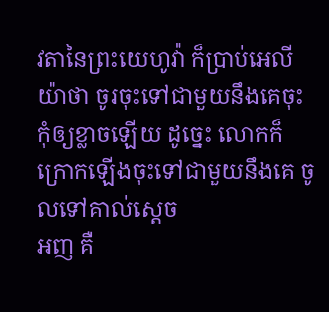វតានៃព្រះយេហូវ៉ា ក៏ប្រាប់អេលីយ៉ាថា ចូរចុះទៅជាមួយនឹងគេចុះ កុំឲ្យខ្លាចឡើយ ដូច្នេះ លោកក៏ក្រោកឡើងចុះទៅជាមួយនឹងគេ ចូលទៅគាល់ស្តេច
អញ គឺ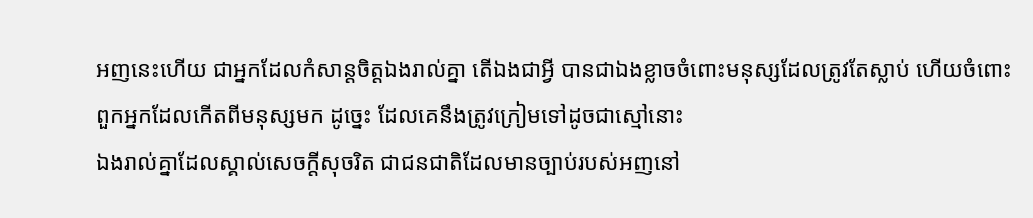អញនេះហើយ ជាអ្នកដែលកំសាន្តចិត្តឯងរាល់គ្នា តើឯងជាអ្វី បានជាឯងខ្លាចចំពោះមនុស្សដែលត្រូវតែស្លាប់ ហើយចំពោះពួកអ្នកដែលកើតពីមនុស្សមក ដូច្នេះ ដែលគេនឹងត្រូវក្រៀមទៅដូចជាស្មៅនោះ
ឯងរាល់គ្នាដែលស្គាល់សេចក្ដីសុចរិត ជាជនជាតិដែលមានច្បាប់របស់អញនៅ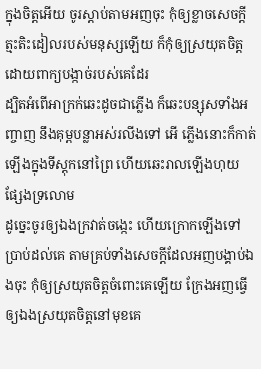ក្នុងចិត្តអើយ ចូរស្តាប់តាមអញចុះ កុំឲ្យខ្លាចសេចក្ដីត្មះតិះដៀលរបស់មនុស្សឡើយ ក៏កុំឲ្យស្រយុតចិត្តដោយពាក្យបង្កាច់របស់គេដែរ
ដ្បិតអំពើអាក្រក់ឆេះដូចជាភ្លើង ក៏ឆេះបន្សុសទាំងអញ្ចាញ នឹងគុម្ពបន្លាអស់រលីងទៅ អើ ភ្លើងនោះក៏កាត់ឡើងក្នុងទីស្តុកនៅព្រៃ ហើយឆេះរាលឡើងហុយផ្សែងទ្រលោម
ដូច្នេះចូរឲ្យឯងក្រវាត់ចង្កេះ ហើយក្រោកឡើងទៅប្រាប់ដល់គេ តាមគ្រប់ទាំងសេចក្ដីដែលអញបង្គាប់ឯងចុះ កុំឲ្យស្រយុតចិត្តចំពោះគេឡើយ ក្រែងអញធ្វើឲ្យឯងស្រយុតចិត្តនៅមុខគេ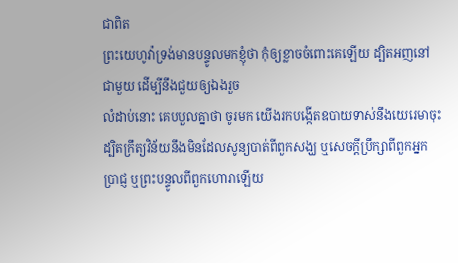ជាពិត
ព្រះយេហូវ៉ាទ្រង់មានបន្ទូលមកខ្ញុំថា កុំឲ្យខ្លាចចំពោះគេឡើយ ដ្បិតអញនៅជាមួយ ដើម្បីនឹងជួយឲ្យឯងរួច
លំដាប់នោះ គេបបួលគ្នាថា ចូរមក យើងរកបង្កើតឧបាយទាស់នឹងយេរេមាចុះ ដ្បិតក្រឹត្យវិន័យនឹងមិនដែលសូន្យបាត់ពីពួកសង្ឃ ឬសេចក្ដីប្រឹក្សាពីពួកអ្នកប្រាជ្ញ ឬព្រះបន្ទូលពីពួកហោរាឡើយ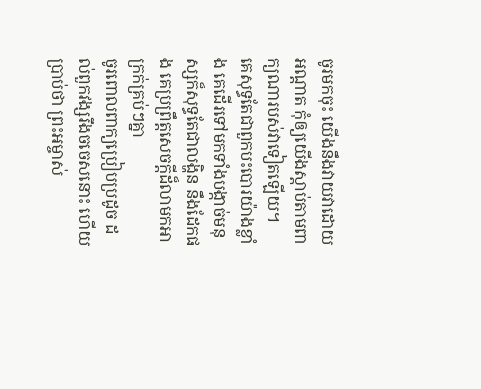ចូរមកចុះ យើងនឹងវាយវាដោយអណ្តាត កុំឲ្យយើងស្តាប់តាមពាក្យណារបស់វាទៀតឡើយ។
គេសុទ្ធតែជាពួកបះបោរយ៉ាងខ្លាំង គេដើរទៅមកទាំងបង្កាច់មនុស្សក៏សុទ្ធតែជាលង្ហិន នឹងដែកផង គេប្រព្រឹត្តសេចក្ដីដ៏លាមកអាក្រក់គ្រប់ៗគ្នា
ចូរពោលពាក្យប្រៀបប្រដូច ដល់ពួកវង្សរឹងចចេសនោះ ហើយប្រាប់ថា ព្រះអម្ចាស់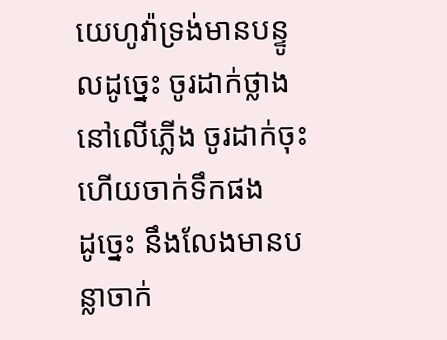យេហូវ៉ាទ្រង់មានបន្ទូលដូច្នេះ ចូរដាក់ថ្លាងនៅលើភ្លើង ចូរដាក់ចុះ ហើយចាក់ទឹកផង
ដូច្នេះ នឹងលែងមានបន្លាចាក់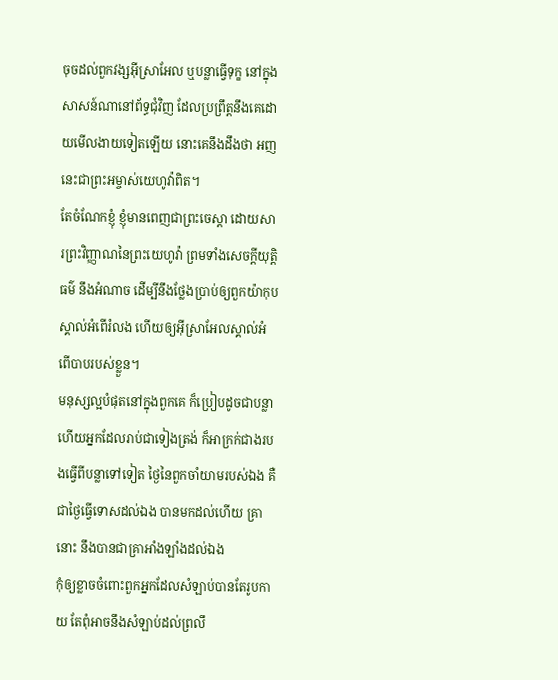ចុចដល់ពួកវង្សអ៊ីស្រាអែល ឬបន្លាធ្វើទុក្ខ នៅក្នុងសាសន៍ណានៅព័ទ្ធជុំវិញ ដែលប្រព្រឹត្តនឹងគេដោយមើលងាយទៀតឡើយ នោះគេនឹងដឹងថា អញនេះជាព្រះអម្ចាស់យេហូវ៉ាពិត។
តែចំណែកខ្ញុំ ខ្ញុំមានពេញជាព្រះចេស្តា ដោយសារព្រះវិញ្ញាណនៃព្រះយេហូវ៉ា ព្រមទាំងសេចក្ដីយុត្តិធម៌ នឹងអំណាច ដើម្បីនឹងថ្លែងប្រាប់ឲ្យពួកយ៉ាកុបស្គាល់អំពើរំលង ហើយឲ្យអ៊ីស្រាអែលស្គាល់អំពើបាបរបស់ខ្លួន។
មនុស្សល្អបំផុតនៅក្នុងពួកគេ ក៏ប្រៀបដូចជាបន្លា ហើយអ្នកដែលរាប់ជាទៀងត្រង់ ក៏អាក្រក់ជាងរបងធ្វើពីបន្លាទៅទៀត ថ្ងៃនៃពួកចាំយាមរបស់ឯង គឺជាថ្ងៃធ្វើទោសដល់ឯង បានមកដល់ហើយ គ្រានោះ នឹងបានជាគ្រាអាំងឡាំងដល់ឯង
កុំឲ្យខ្លាចចំពោះពួកអ្នកដែលសំឡាប់បានតែរូបកាយ តែពុំអាចនឹងសំឡាប់ដល់ព្រលឹ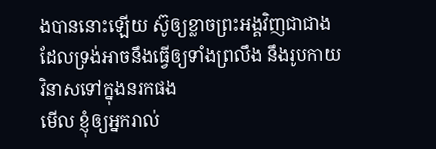ងបាននោះឡើយ ស៊ូឲ្យខ្លាចព្រះអង្គវិញជាជាង ដែលទ្រង់អាចនឹងធ្វើឲ្យទាំងព្រលឹង នឹងរូបកាយវិនាសទៅក្នុងនរកផង
មើល ខ្ញុំឲ្យអ្នករាល់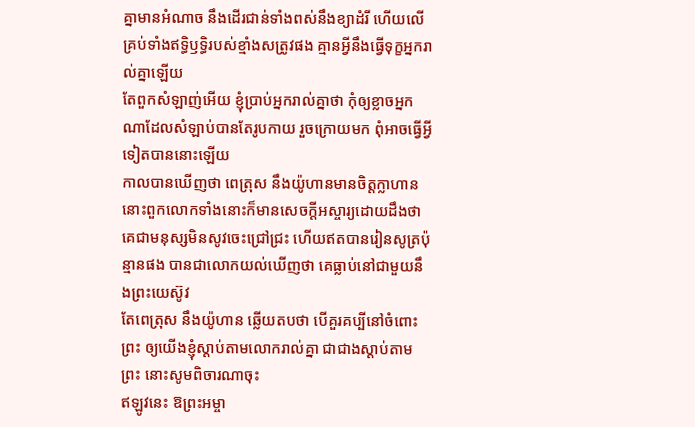គ្នាមានអំណាច នឹងដើរជាន់ទាំងពស់នឹងខ្យាដំរី ហើយលើគ្រប់ទាំងឥទ្ធិឫទ្ធិរបស់ខ្មាំងសត្រូវផង គ្មានអ្វីនឹងធ្វើទុក្ខអ្នករាល់គ្នាឡើយ
តែពួកសំឡាញ់អើយ ខ្ញុំប្រាប់អ្នករាល់គ្នាថា កុំឲ្យខ្លាចអ្នកណាដែលសំឡាប់បានតែរូបកាយ រួចក្រោយមក ពុំអាចធ្វើអ្វីទៀតបាននោះឡើយ
កាលបានឃើញថា ពេត្រុស នឹងយ៉ូហានមានចិត្តក្លាហាន នោះពួកលោកទាំងនោះក៏មានសេចក្ដីអស្ចារ្យដោយដឹងថា គេជាមនុស្សមិនសូវចេះជ្រៅជ្រះ ហើយឥតបានរៀនសូត្រប៉ុន្មានផង បានជាលោកយល់ឃើញថា គេធ្លាប់នៅជាមួយនឹងព្រះយេស៊ូវ
តែពេត្រុស នឹងយ៉ូហាន ឆ្លើយតបថា បើគួរគប្បីនៅចំពោះព្រះ ឲ្យយើងខ្ញុំស្តាប់តាមលោករាល់គ្នា ជាជាងស្តាប់តាមព្រះ នោះសូមពិចារណាចុះ
ឥឡូវនេះ ឱព្រះអម្ចា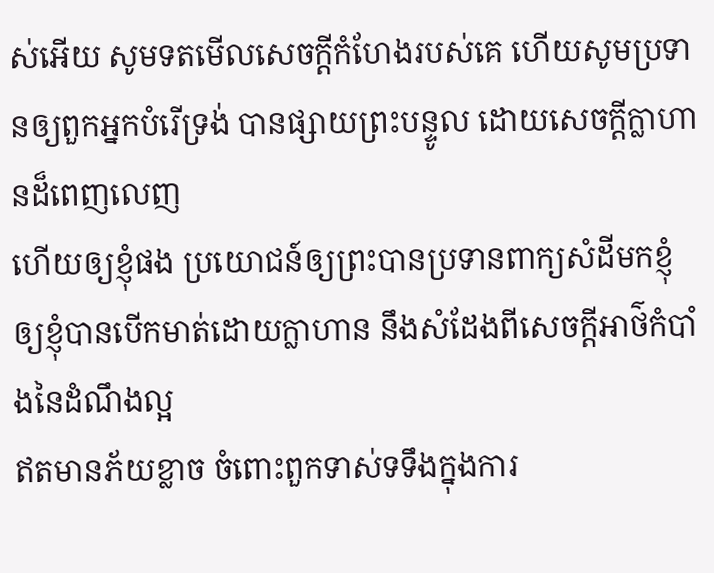ស់អើយ សូមទតមើលសេចក្ដីកំហែងរបស់គេ ហើយសូមប្រទានឲ្យពួកអ្នកបំរើទ្រង់ បានផ្សាយព្រះបន្ទូល ដោយសេចក្ដីក្លាហានដ៏ពេញលេញ
ហើយឲ្យខ្ញុំផង ប្រយោជន៍ឲ្យព្រះបានប្រទានពាក្យសំដីមកខ្ញុំ ឲ្យខ្ញុំបានបើកមាត់ដោយក្លាហាន នឹងសំដែងពីសេចក្ដីអាថ៌កំបាំងនៃដំណឹងល្អ
ឥតមានភ័យខ្លាច ចំពោះពួកទាស់ទទឹងក្នុងការ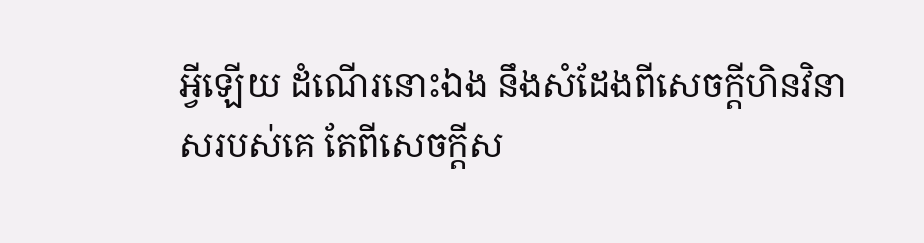អ្វីឡើយ ដំណើរនោះឯង នឹងសំដែងពីសេចក្ដីហិនវិនាសរបស់គេ តែពីសេចក្ដីស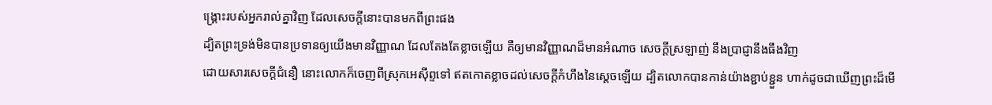ង្គ្រោះរបស់អ្នករាល់គ្នាវិញ ដែលសេចក្ដីនោះបានមកពីព្រះផង
ដ្បិតព្រះទ្រង់មិនបានប្រទានឲ្យយើងមានវិញ្ញាណ ដែលតែងតែខ្លាចឡើយ គឺឲ្យមានវិញ្ញាណដ៏មានអំណាច សេចក្ដីស្រឡាញ់ នឹងប្រាជ្ញានឹងធឹងវិញ
ដោយសារសេចក្ដីជំនឿ នោះលោកក៏ចេញពីស្រុកអេស៊ីព្ទទៅ ឥតកោតខ្លាចដល់សេចក្ដីកំហឹងនៃស្តេចឡើយ ដ្បិតលោកបានកាន់យ៉ាងខ្ជាប់ខ្ជួន ហាក់ដូចជាឃើញព្រះដ៏មើ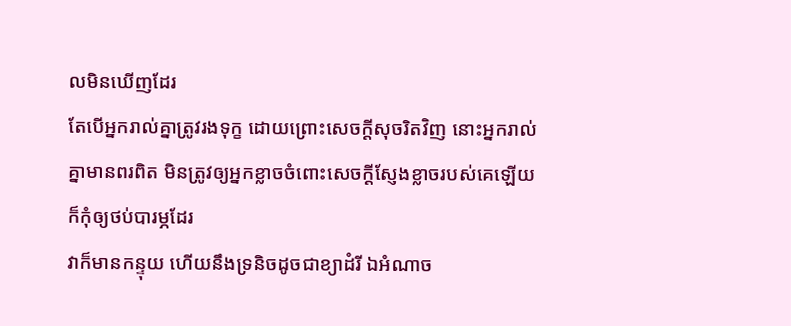លមិនឃើញដែរ
តែបើអ្នករាល់គ្នាត្រូវរងទុក្ខ ដោយព្រោះសេចក្ដីសុចរិតវិញ នោះអ្នករាល់គ្នាមានពរពិត មិនត្រូវឲ្យអ្នកខ្លាចចំពោះសេចក្ដីស្ញែងខ្លាចរបស់គេឡើយ ក៏កុំឲ្យថប់បារម្ភដែរ
វាក៏មានកន្ទុយ ហើយនឹងទ្រនិចដូចជាខ្យាដំរី ឯអំណាច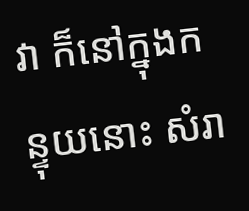វា ក៏នៅក្នុងកន្ទុយនោះ សំរា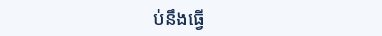ប់នឹងធ្វើ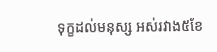ទុក្ខដល់មនុស្ស អស់រវាង៥ខែ